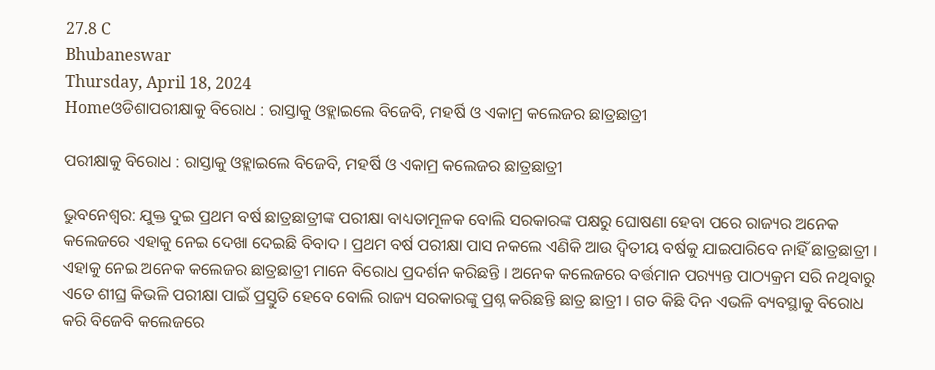27.8 C
Bhubaneswar
Thursday, April 18, 2024
Homeଓଡିଶାପରୀକ୍ଷାକୁ ବିରୋଧ : ରାସ୍ତାକୁ ଓହ୍ଲାଇଲେ ବିଜେବି, ମହର୍ଷି ଓ ଏକାମ୍ର କଲେଜର ଛାତ୍ରଛାତ୍ରୀ

ପରୀକ୍ଷାକୁ ବିରୋଧ : ରାସ୍ତାକୁ ଓହ୍ଲାଇଲେ ବିଜେବି, ମହର୍ଷି ଓ ଏକାମ୍ର କଲେଜର ଛାତ୍ରଛାତ୍ରୀ

ଭୁବନେଶ୍ୱର: ଯୁକ୍ତ ଦୁଇ ପ୍ରଥମ ବର୍ଷ ଛାତ୍ରଛାତ୍ରୀଙ୍କ ପରୀକ୍ଷା ବାଧ୍ୟତାମୂଳକ ବୋଲି ସରକାରଙ୍କ ପକ୍ଷରୁ ଘୋଷଣା ହେବା ପରେ ରାଜ୍ୟର ଅନେକ କଲେଜରେ ଏହାକୁ ନେଇ ଦେଖା ଦେଇଛି ବିବାଦ । ପ୍ରଥମ ବର୍ଷ ପରୀକ୍ଷା ପାସ ନକଲେ ଏଣିକି ଆଉ ଦ୍ୱିତୀୟ ବର୍ଷକୁ ଯାଇପାରିବେ ନାହିଁ ଛାତ୍ରଛାତ୍ରୀ । ଏହାକୁ ନେଇ ଅନେକ କଲେଜର ଛାତ୍ରଛାତ୍ରୀ ମାନେ ବିରୋଧ ପ୍ରଦର୍ଶନ କରିଛନ୍ତି । ଅନେକ କଲେଜରେ ବର୍ତ୍ତମାନ ପର‌୍ୟ୍ୟନ୍ତ ପାଠ୍ୟକ୍ରମ ସରି ନଥିବାରୁ ଏତେ ଶୀଘ୍ର କିଭଳି ପରୀକ୍ଷା ପାଇଁ ପ୍ରସ୍ତୁତି ହେବେ ବୋଲି ରାଜ୍ୟ ସରକାରଙ୍କୁ ପ୍ରଶ୍ନ କରିଛନ୍ତି ଛାତ୍ର ଛାତ୍ରୀ । ଗତ କିଛି ଦିନ ଏଭଳି ବ୍ୟବସ୍ଥାକୁ ବିରୋଧ କରି ବିଜେବି କଲେଜରେ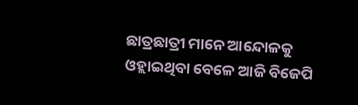ଛାତ୍ରଛାତ୍ରୀ ମାନେ ଆନ୍ଦୋଳକୁ ଓହ୍ଲାଇଥିବା ବେଳେ ଆଜି ବିଜେପି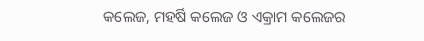କଲେଜ, ମହର୍ଷି କଲେଜ ଓ ଏକ୍ରାମ କଲେଜର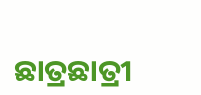ଛାତ୍ରଛାତ୍ରୀ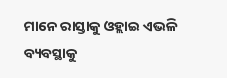ମାନେ ରାସ୍ତାକୁ ଓହ୍ଲାଇ ଏଭଳି ବ୍ୟବସ୍ଥାକୁ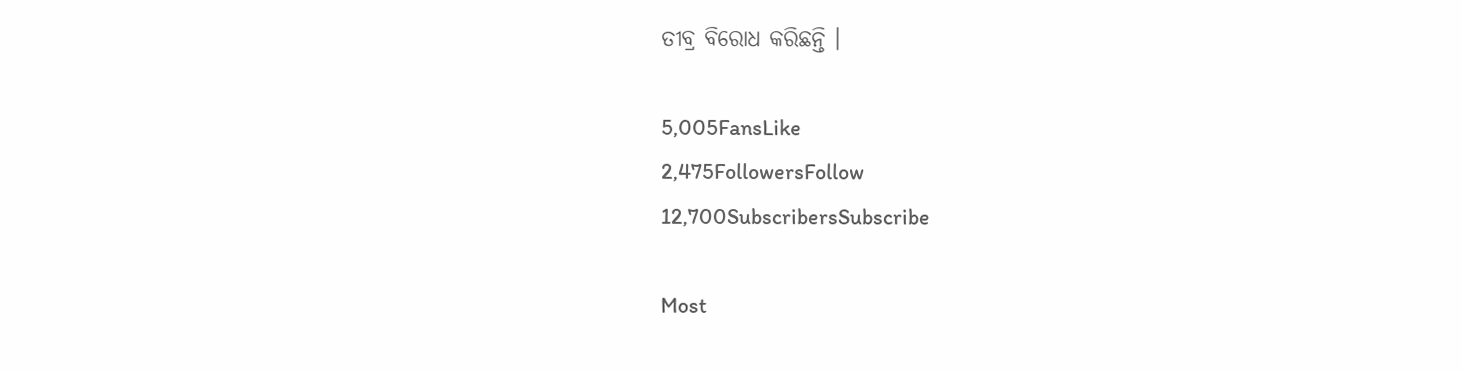ତୀବ୍ର ବିରୋଧ କରିଛନ୍ତି ।

5,005FansLike
2,475FollowersFollow
12,700SubscribersSubscribe

Most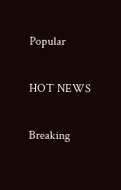Popular

HOT NEWS

Breaking